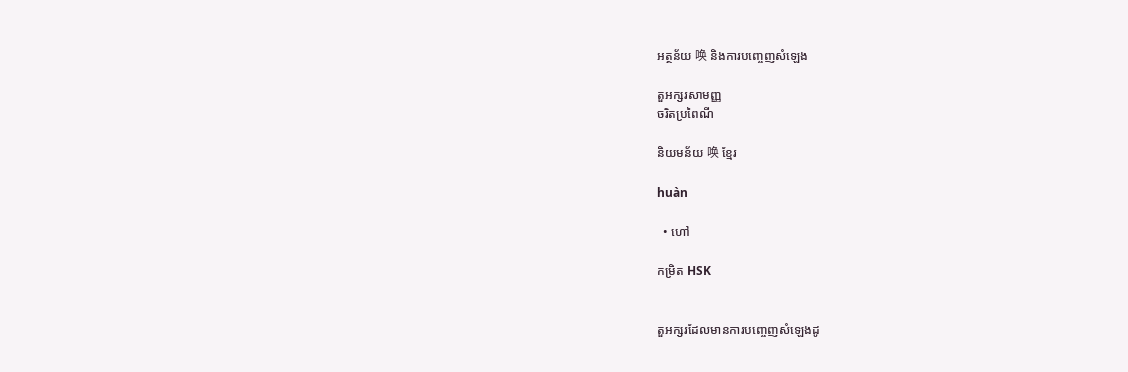អត្ថន័យ 唤 និងការបញ្ចេញសំឡេង

តួអក្សរសាមញ្ញ
ចរិតប្រពៃណី

និយមន័យ 唤 ខ្មែរ

huàn

  • ហៅ

កម្រិត HSK


តួអក្សរដែលមានការបញ្ចេញសំឡេងដូ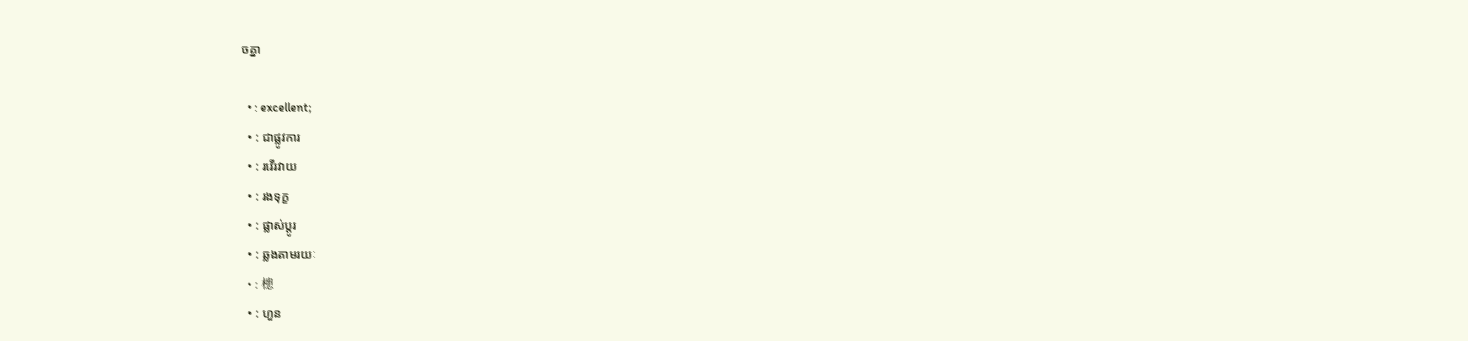ចគ្នា

  • : excellent;
  • : ជាផ្លូវការ
  • : រវើរវាយ
  • : រងទុក្ខ
  • : ផ្លាស់ប្តូរ
  • : ឆ្លងតាមរយៈ
  • : 槵
  • : ហួន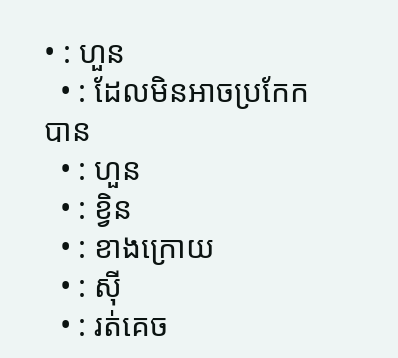• : ហួន
  • : ដែលមិនអាចប្រកែកបាន
  • : ហួន
  • : ខ្វិន
  • : ខាងក្រោយ
  • : ស៊ី
  • : រត់គេច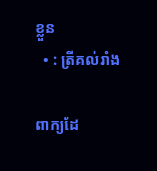ខ្លួន
  • : ត្រីគល់រាំង

ពាក្យដែ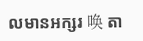លមានអក្សរ 唤 តា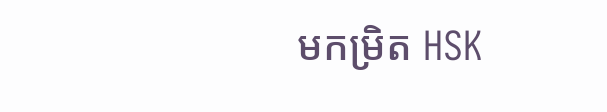មកម្រិត HSK